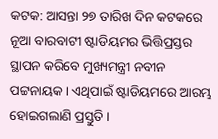କଟକ: ଆସନ୍ତା ୨୭ ତାରିଖ ଦିନ କଟକରେ ନୂଆ ବାରବାଟୀ ଷ୍ଟାଡିୟମର ଭିତ୍ତିପ୍ରସ୍ତର ସ୍ଥାପନ କରିବେ ମୁଖ୍ୟମନ୍ତ୍ରୀ ନବୀନ ପଟ୍ଟନାୟକ । ଏଥିପାଇଁ ଷ୍ଟାଡିୟମରେ ଆରମ୍ଭ ହୋଇଗଲାଣି ପ୍ରସ୍ତୁତି ।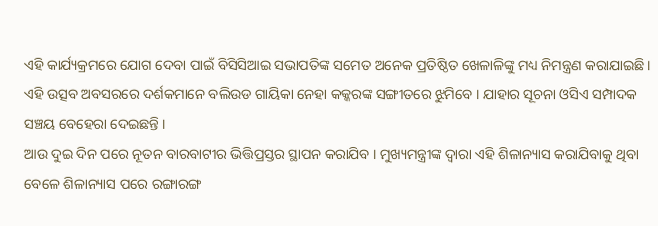ଏହି କାର୍ଯ୍ୟକ୍ରମରେ ଯୋଗ ଦେବା ପାଇଁ ବିସିସିଆଇ ସଭାପତିଙ୍କ ସମେତ ଅନେକ ପ୍ରତିଷ୍ଠିତ ଖେଳାଳିଙ୍କୁ ମଧ୍ୟ ନିମନ୍ତ୍ରଣ କରାଯାଇଛି । ଏହି ଉତ୍ସବ ଅବସରରେ ଦର୍ଶକମାନେ ବଲିଉଡ ଗାୟିକା ନେହା କକ୍କରଙ୍କ ସଙ୍ଗୀତରେ ଝୁମିବେ । ଯାହାର ସୂଚନା ଓସିଏ ସମ୍ପାଦକ ସଞ୍ଚୟ ବେହେରା ଦେଇଛନ୍ତି ।
ଆଉ ଦୁଇ ଦିନ ପରେ ନୂତନ ବାରବାଟୀର ଭିତ୍ତିପ୍ରସ୍ତର ସ୍ଥାପନ କରାଯିବ । ମୁଖ୍ୟମନ୍ତ୍ରୀଙ୍କ ଦ୍ବାରା ଏହି ଶିଳାନ୍ୟାସ କରାଯିବାକୁ ଥିବା ବେଳେ ଶିଳାନ୍ୟାସ ପରେ ରଙ୍ଗାରଙ୍ଗ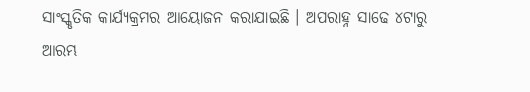ସାଂସ୍କୃତିକ କାର୍ଯ୍ୟକ୍ରମର ଆୟୋଜନ କରାଯାଇଛି । ଅପରାହ୍ନ ସାଢେ ୪ଟାରୁ ଆରମ୍ଭ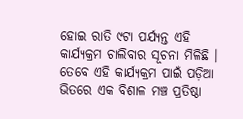ହୋଇ ରାତି ୯ଟା ପର୍ଯ୍ୟନ୍ତ ଏହି କାର୍ଯ୍ୟକ୍ରମ ଚାଲିବାର ସୂଚନା ମିଳିଛି । ତେବେ ଏହି କାର୍ଯ୍ୟକ୍ରମ ପାଇଁ ପଡ଼ିଆ ଭିତରେ ଏକ ବିଶାଳ ମଞ୍ଚ ପ୍ରତିଷ୍ଠା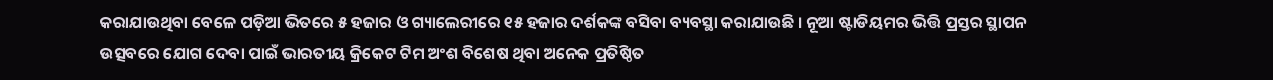କରାଯାଉଥିବା ବେଳେ ପଡ଼ିଆ ଭିତରେ ୫ ହଜାର ଓ ଗ୍ୟାଲେରୀରେ ୧୫ ହଜାର ଦର୍ଶକଙ୍କ ବସିବା ବ୍ୟବସ୍ଥା କରାଯାଉଛି । ନୂଆ ଷ୍ଟାଡିୟମର ଭିତ୍ତି ପ୍ରସ୍ତର ସ୍ଥାପନ ଉତ୍ସବରେ ଯୋଗ ଦେବା ପାଇଁ ଭାରତୀୟ କ୍ରିକେଟ ଟିମ ଅଂଶ ବିଶେଷ ଥିବା ଅନେକ ପ୍ରତିଷ୍ଠିତ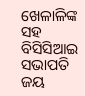ଖେଳାଳିଙ୍କ ସହ ବିସିସିଆଇ ସଭାପତି ଜୟ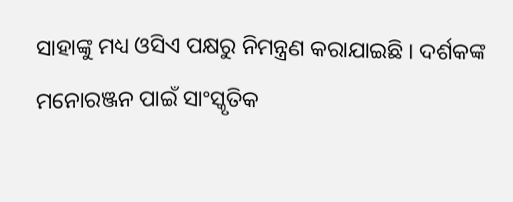ସାହାଙ୍କୁ ମଧ୍ୟ ଓସିଏ ପକ୍ଷରୁ ନିମନ୍ତ୍ରଣ କରାଯାଇଛି । ଦର୍ଶକଙ୍କ ମନୋରଞ୍ଜନ ପାଇଁ ସାଂସ୍କୃତିକ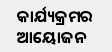କାର୍ଯ୍ୟକ୍ରମର ଆୟୋଜନ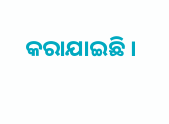କରାଯାଇଛି ।